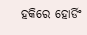ହକିରେ ହୋର୍ଡିଂ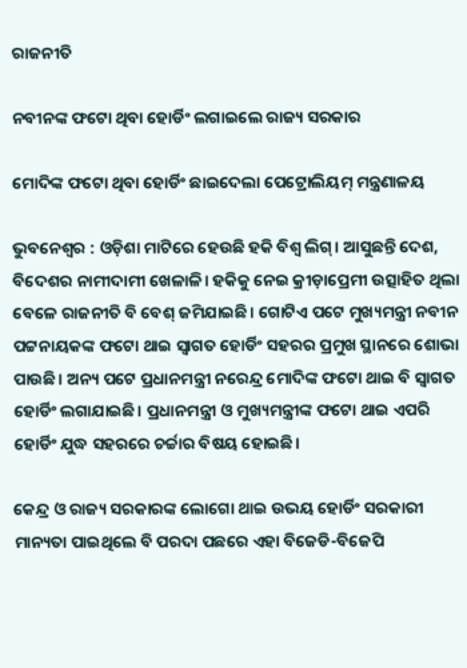ରାଜନୀତି

ନବୀନଙ୍କ ଫଟୋ ଥିବା ହୋର୍ଡିଂ ଲଗାଇଲେ ରାଜ୍ୟ ସରକାର

ମୋଦିଙ୍କ ଫଟୋ ଥିବା ହୋର୍ଡିଂ ଛାଇଦେଲା ପେଟ୍ରୋଲିୟମ୍‌ ମନ୍ତ୍ରଣାଳୟ

ଭୁବନେଶ୍ୱର : ଓଡ଼ିଶା ମାଟିରେ ହେଉଛି ହକି ବିଶ୍ୱ ଲିଗ୍‌। ଆସୁଛନ୍ତି ଦେଶ, ବିଦେଶର ନାମୀଦାମୀ ଖେଳାଳି। ହକିକୁ ନେଇ କ୍ରୀଡ଼ାପ୍ରେମୀ ଉତ୍ସାହିତ ଥିଲା ବେଳେ ରାଜନୀତି ବି ବେଶ୍‌ ଜମିଯାଇଛି। ଗୋଟିଏ ପଟେ ମୁଖ୍ୟମନ୍ତ୍ରୀ ନବୀନ ପଟ୍ଟନାୟକଙ୍କ ଫଟୋ ଥାଇ ସ୍ୱାଗତ ହୋର୍ଡିଂ ସହରର ପ୍ରମୁଖ ସ୍ଥାନରେ ଶୋଭା ପାଉଛି। ଅନ୍ୟ ପଟେ ପ୍ରଧାନମନ୍ତ୍ରୀ ନରେନ୍ଦ୍ର ମୋଦିଙ୍କ ଫଟୋ ଥାଇ ବି ସ୍ୱାଗତ ହୋର୍ଡିଂ ଲଗାଯାଇଛି। ପ୍ରଧାନମନ୍ତ୍ରୀ ଓ ମୁଖ୍ୟମନ୍ତ୍ରୀଙ୍କ ଫଟୋ ଥାଇ ଏପରି ହୋର୍ଡିଂ ଯୁଦ୍ଧ ସହରରେ ଚର୍ଚ୍ଚାର ବିଷୟ ହୋଇଛି।

କେନ୍ଦ୍ର ଓ ରାଜ୍ୟ ସରକାରଙ୍କ ଲୋଗୋ ଥାଇ ଉଭୟ ହୋର୍ଡିଂ ସରକାରୀ ମାନ୍ୟତା ପାଇଥିଲେ ବି ପରଦା ପଛରେ ଏହା ବିଜେଡି-ବିଜେପି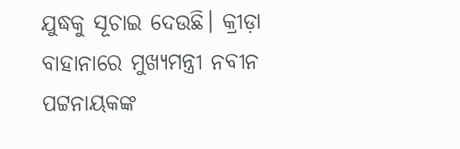ଯୁଦ୍ଧକୁ ସୂଚାଇ ଦେଉଛି। କ୍ରୀଡ଼ା ବାହାନାରେ ମୁଖ୍ୟମନ୍ତ୍ରୀ ନବୀନ ପଟ୍ଟନାୟକଙ୍କ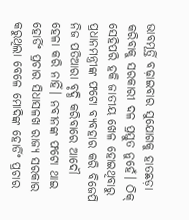ଭାବମୂର୍ତ୍ତି ବଢ଼ାଇବାର ସୁଯୋଗକୁ ହାତଛଡ଼ା କରିବାକୁ ସରକାରୀ ଦଳ ପ୍ରସ୍ତୁତ ନୁହେଁ। ଠିକ୍‌ ସେହିପରି ହକି ଜାତୀୟ ଖେଳ ହୋଇଥିବାରୁ ପ୍ରଧାନମନ୍ତ୍ରୀଙ୍କ ଫଟୋ ବ୍ୟବହାର କରି ବିଜେପି ନିଜ ପତିଆରା ବୃଦ୍ଧି କରିବାରେ ଆଦୌ ହେଳା କରି ନାହିଁ। ନବୀନଙ୍କ ଫଟୋ ଥାଇ ହୋର୍ଡିଂ ପ୍ରଚାର ସିଧାସଳଖ ରାଜ୍ୟ ସରକାର କରୁଥିଲା ବେଳେ ମୋଦିଙ୍କ ହୋର୍ଡିଂ ପ୍ରଚାର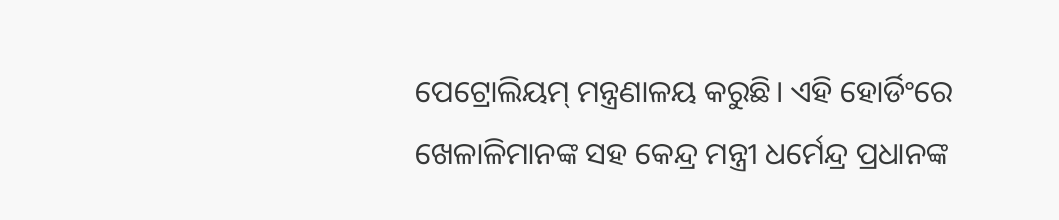ପେଟ୍ରୋଲିୟମ୍‌ ମନ୍ତ୍ରଣାଳୟ କରୁଛି। ଏହି ହୋର୍ଡିଂରେ ଖେଳାଳିମାନଙ୍କ ସହ କେନ୍ଦ୍ର ମନ୍ତ୍ରୀ ଧର୍ମେନ୍ଦ୍ର ପ୍ରଧାନଙ୍କ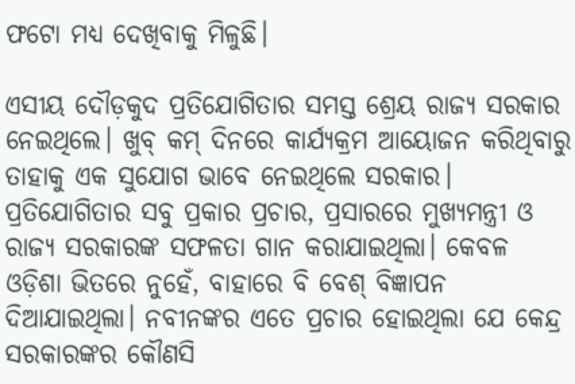ଫଟୋ ମଧ୍ୟ ଦେଖିବାକୁ ମିଳୁଛି।

ଏସୀୟ ଦୌଡ଼କୁଦ ପ୍ରତିଯୋଗିତାର ସମସ୍ତ ଶ୍ରେୟ ରାଜ୍ୟ ସରକାର ନେଇଥିଲେ। ଖୁବ୍‌ କମ୍‌ ଦିନରେ କାର୍ଯ୍ୟକ୍ରମ ଆୟୋଜନ କରିଥିବାରୁ ତାହାକୁ ଏକ ସୁଯୋଗ ଭାବେ ନେଇଥିଲେ ସରକାର। ପ୍ରତିଯୋଗିତାର ସବୁ ପ୍ରକାର ପ୍ରଚାର, ପ୍ରସାରରେ ମୁଖ୍ୟମନ୍ତ୍ରୀ ଓ ରାଜ୍ୟ ସରକାରଙ୍କ ସଫଳତା ଗାନ କରାଯାଇଥିଲା। କେବଳ ଓଡ଼ିଶା ଭିତରେ ନୁହେଁ, ବାହାରେ ବି ବେଶ୍‌ ବିଜ୍ଞାପନ ଦିଆଯାଇଥିଲା। ନବୀନଙ୍କର ଏତେ ପ୍ରଚାର ହୋଇଥିଲା ଯେ କେନ୍ଦ୍ର ସରକାରଙ୍କର କୌଣସି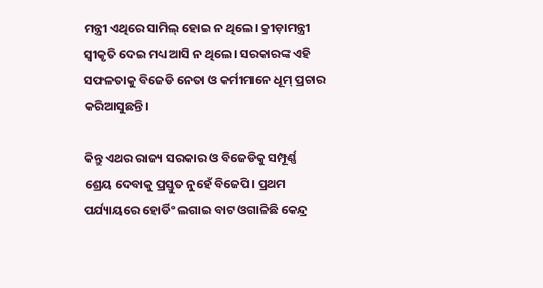ମନ୍ତ୍ରୀ ଏଥିରେ ସାମିଲ୍‌ ହୋଇ ନ ଥିଲେ। କ୍ରୀଡ଼ାମନ୍ତ୍ରୀ ସ୍ୱୀକୃତି ଦେଇ ମଧ୍ୟ ଆସି ନ ଥିଲେ। ସରକାରଙ୍କ ଏହି ସଫଳତାକୁ ବିଜେଡି ନେତା ଓ କର୍ମୀମାନେ ଧୂମ୍‌ ପ୍ରଚାର କରିଆସୁଛନ୍ତି।

କିନ୍ତୁ ଏଥର ରାଜ୍ୟ ସରକାର ଓ ବିଜେଡିକୁ ସମ୍ପୂର୍ଣ୍ଣ ଶ୍ରେୟ ଦେବାକୁ ପ୍ରସ୍ତୁତ ନୁହେଁ ବିଜେପି। ପ୍ରଥମ ପର୍ଯ୍ୟାୟରେ ହୋର୍ଡିଂ ଲଗାଇ ବାଟ ଓଗାଳିଛି କେନ୍ଦ୍ର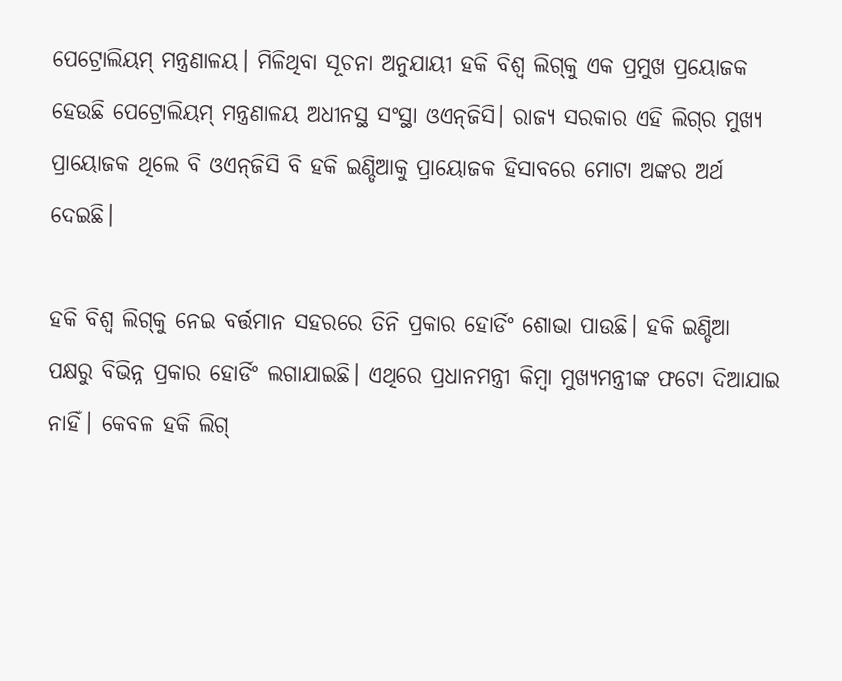ପେଟ୍ରୋଲିୟମ୍‌ ମନ୍ତ୍ରଣାଳୟ। ମିଳିଥିବା ସୂଚନା ଅନୁଯାୟୀ ହକି ବିଶ୍ୱ ଲିଗ୍‌କୁ ଏକ ପ୍ରମୁଖ ପ୍ରୟୋଜକ ହେଉଛି ପେଟ୍ରୋଲିୟମ୍‌ ମନ୍ତ୍ରଣାଳୟ ଅଧୀନସ୍ଥ ସଂସ୍ଥା ଓଏନ୍‌ଜିସି। ରାଜ୍ୟ ସରକାର ଏହି ଲିଗ୍‌ର ମୁଖ୍ୟ ପ୍ରାୟୋଜକ ଥିଲେ ବି ଓଏନ୍‌ଜିସି ବି ହକି ଇଣ୍ଡିଆକୁ ପ୍ରାୟୋଜକ ହିସାବରେ ମୋଟା ଅଙ୍କର ଅର୍ଥ ଦେଇଛି।

ହକି ବିଶ୍ୱ ଲିଗ୍‌କୁ ନେଇ ବର୍ତ୍ତମାନ ସହରରେ ତିନି ପ୍ରକାର ହୋର୍ଡିଂ ଶୋଭା ପାଉଛି। ହକି ଇଣ୍ଡିଆ ପକ୍ଷରୁ ବିଭିନ୍ନ ପ୍ରକାର ହୋର୍ଡିଂ ଲଗାଯାଇଛି। ଏଥିରେ ପ୍ରଧାନମନ୍ତ୍ରୀ କିମ୍ବା ମୁଖ୍ୟମନ୍ତ୍ରୀଙ୍କ ଫଟୋ ଦିଆଯାଇ ନାହିଁ। କେବଳ ହକି ଲିଗ୍‌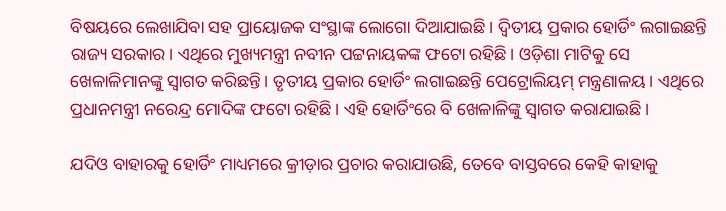ବିଷୟରେ ଲେଖାଯିବା ସହ ପ୍ରାୟୋଜକ ସଂସ୍ଥାଙ୍କ ଲୋଗୋ ଦିଆଯାଇଛି। ଦ୍ୱିତୀୟ ପ୍ରକାର ହୋର୍ଡିଂ ଲଗାଇଛନ୍ତି ରାଜ୍ୟ ସରକାର। ଏଥିରେ ମୁଖ୍ୟମନ୍ତ୍ରୀ ନବୀନ ପଟ୍ଟନାୟକଙ୍କ ଫଟୋ ରହିଛି। ଓଡ଼ିଶା ମାଟିକୁ ସେ ଖେଳାଳିମାନଙ୍କୁ ସ୍ୱାଗତ କରିଛନ୍ତି। ତୃତୀୟ ପ୍ରକାର ହୋର୍ଡିଂ ଲଗାଇଛନ୍ତି ପେଟ୍ରୋଲିୟମ୍‌ ମନ୍ତ୍ରଣାଳୟ। ଏଥିରେ ପ୍ରଧାନମନ୍ତ୍ରୀ ନରେନ୍ଦ୍ର ମୋଦିଙ୍କ ଫଟୋ ରହିଛି। ଏହି ହୋର୍ଡିଂରେ ବି ଖେଳାଳିଙ୍କୁ ସ୍ୱାଗତ କରାଯାଇଛି।

ଯଦିଓ ବାହାରକୁ ହୋର୍ଡିଂ ମାଧ୍ୟମରେ କ୍ରୀଡ଼ାର ପ୍ରଚାର କରାଯାଉଛି, ତେବେ ବାସ୍ତବରେ କେହି କାହାକୁ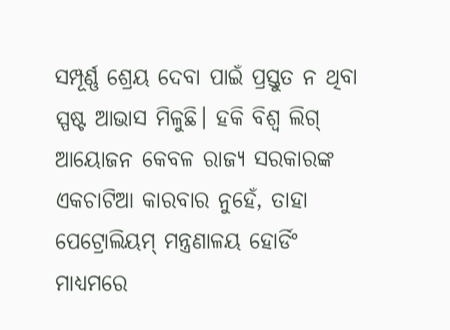ସମ୍ପୂର୍ଣ୍ଣ ଶ୍ରେୟ ଦେବା ପାଇଁ ପ୍ରସ୍ତୁତ ନ ଥିବା ସ୍ପଷ୍ଟ ଆଭାସ ମିଳୁଛି। ହକି ବିଶ୍ୱ ଲିଗ୍‌ ଆୟୋଜନ କେବଳ ରାଜ୍ୟ ସରକାରଙ୍କ ଏକଚାଟିଆ କାରବାର ନୁହେଁ, ତାହା ପେଟ୍ରୋଲିୟମ୍‌ ମନ୍ତ୍ରଣାଳୟ ହୋର୍ଡିଂ ମାଧ୍ୟମରେ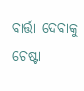ବାର୍ତ୍ତା ଦେବାକୁ ଚେଷ୍ଟା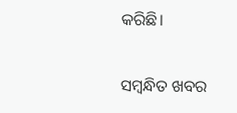କରିଛି।

ସମ୍ବନ୍ଧିତ ଖବର